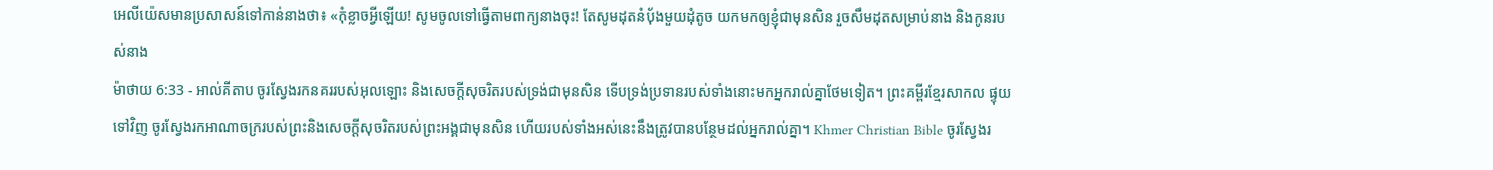អេលីយ៉េសមានប្រសាសន៍ទៅកាន់នាងថា៖ «កុំខ្លាចអ្វីឡើយ! សូមចូលទៅធ្វើតាមពាក្យនាងចុះ! តែសូមដុតនំបុ័ងមួយដុំតូច យកមកឲ្យខ្ញុំជាមុនសិន រួចសឹមដុតសម្រាប់នាង និងកូនរបស់នាង
ម៉ាថាយ 6:33 - អាល់គីតាប ចូរស្វែងរកនគររបស់អុលឡោះ និងសេចក្ដីសុចរិតរបស់ទ្រង់ជាមុនសិន ទើបទ្រង់ប្រទានរបស់ទាំងនោះមកអ្នករាល់គ្នាថែមទៀត។ ព្រះគម្ពីរខ្មែរសាកល ផ្ទុយទៅវិញ ចូរស្វែងរកអាណាចក្ររបស់ព្រះនិងសេចក្ដីសុចរិតរបស់ព្រះអង្គជាមុនសិន ហើយរបស់ទាំងអស់នេះនឹងត្រូវបានបន្ថែមដល់អ្នករាល់គ្នា។ Khmer Christian Bible ចូរស្វែងរ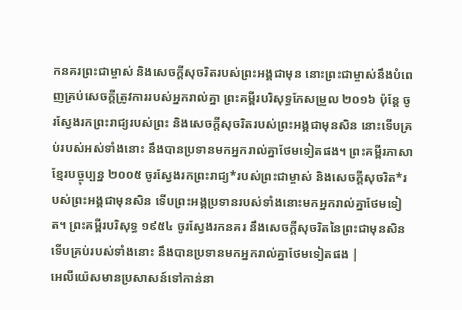កនគរព្រះជាម្ចាស់ និងសេចក្ដីសុចរិតរបស់ព្រះអង្គជាមុន នោះព្រះជាម្ចាស់នឹងបំពេញគ្រប់សេចក្ដីត្រូវការរបស់អ្នករាល់គ្នា ព្រះគម្ពីរបរិសុទ្ធកែសម្រួល ២០១៦ ប៉ុន្តែ ចូរស្វែងរកព្រះរាជ្យរបស់ព្រះ និងសេចក្តីសុចរិតរបស់ព្រះអង្គជាមុនសិន នោះទើបគ្រប់របស់អស់ទាំងនោះ នឹងបានប្រទានមកអ្នករាល់គ្នាថែមទៀតផង។ ព្រះគម្ពីរភាសាខ្មែរបច្ចុប្បន្ន ២០០៥ ចូរស្វែងរកព្រះរាជ្យ*របស់ព្រះជាម្ចាស់ និងសេចក្ដីសុចរិត*របស់ព្រះអង្គជាមុនសិន ទើបព្រះអង្គប្រទានរបស់ទាំងនោះមកអ្នករាល់គ្នាថែមទៀត។ ព្រះគម្ពីរបរិសុទ្ធ ១៩៥៤ ចូរស្វែងរកនគរ នឹងសេចក្ដីសុចរិតនៃព្រះជាមុនសិន ទើបគ្រប់របស់ទាំងនោះ នឹងបានប្រទានមកអ្នករាល់គ្នាថែមទៀតផង |
អេលីយ៉េសមានប្រសាសន៍ទៅកាន់នា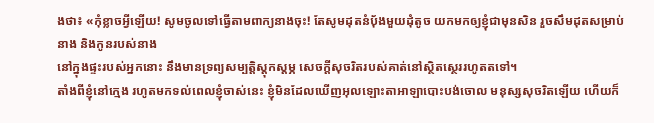ងថា៖ «កុំខ្លាចអ្វីឡើយ! សូមចូលទៅធ្វើតាមពាក្យនាងចុះ! តែសូមដុតនំបុ័ងមួយដុំតូច យកមកឲ្យខ្ញុំជាមុនសិន រួចសឹមដុតសម្រាប់នាង និងកូនរបស់នាង
នៅក្នុងផ្ទះរបស់អ្នកនោះ នឹងមានទ្រព្យសម្បត្តិស្ដុកស្ដម្ភ សេចក្ដីសុចរិតរបស់គាត់នៅស្ថិតស្ថេររហូតតទៅ។
តាំងពីខ្ញុំនៅក្មេង រហូតមកទល់ពេលខ្ញុំចាស់នេះ ខ្ញុំមិនដែលឃើញអុលឡោះតាអាឡាបោះបង់ចោល មនុស្សសុចរិតឡើយ ហើយក៏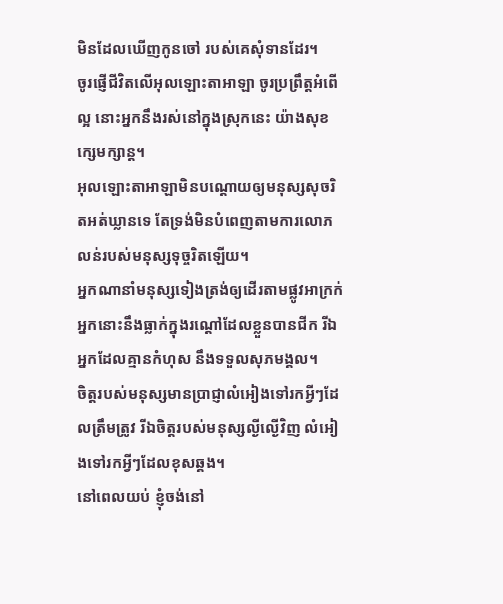មិនដែលឃើញកូនចៅ របស់គេសុំទានដែរ។
ចូរផ្ញើជីវិតលើអុលឡោះតាអាឡា ចូរប្រព្រឹត្តអំពើល្អ នោះអ្នកនឹងរស់នៅក្នុងស្រុកនេះ យ៉ាងសុខក្សេមក្សាន្ត។
អុលឡោះតាអាឡាមិនបណ្ដោយឲ្យមនុស្សសុចរិតអត់ឃ្លានទេ តែទ្រង់មិនបំពេញតាមការលោភលន់របស់មនុស្សទុច្ចរិតឡើយ។
អ្នកណានាំមនុស្សទៀងត្រង់ឲ្យដើរតាមផ្លូវអាក្រក់ អ្នកនោះនឹងធ្លាក់ក្នុងរណ្ដៅដែលខ្លួនបានជីក រីឯអ្នកដែលគ្មានកំហុស នឹងទទួលសុភមង្គល។
ចិត្តរបស់មនុស្សមានប្រាជ្ញាលំអៀងទៅរកអ្វីៗដែលត្រឹមត្រូវ រីឯចិត្តរបស់មនុស្សល្ងីល្ងើវិញ លំអៀងទៅរកអ្វីៗដែលខុសឆ្គង។
នៅពេលយប់ ខ្ញុំចង់នៅ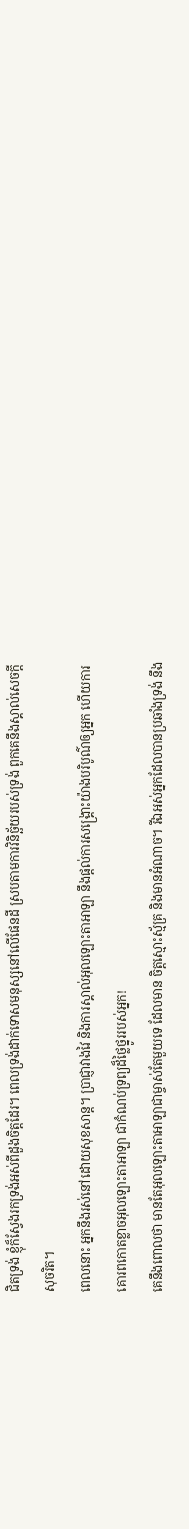ជិតទ្រង់ ខ្ញុំក៏ស្វែងរកទ្រង់អស់ពីដួងចិត្តដែរ។ ពេលទ្រង់ដាក់ទោសមនុស្សនៅលើផែនដី ស្របតាមការវិនិច្ឆ័យរបស់ទ្រង់ ពួកគេនឹងស្គាល់សេចក្ដីសុចរិត។
ពេលនោះ អ្នកនឹងរស់នៅដោយសុខសាន្ត។ ប្រាជ្ញាវាងវៃ និងការស្គាល់អុលឡោះតាអាឡា នឹងផ្ដល់ការសង្គ្រោះយ៉ាងបរិបូណ៌ឲ្យអ្នក ហើយការគោរពកោតខ្លាចអុលឡោះតាអាឡា ជាកំណប់ទ្រព្យដ៏ថ្លៃថ្នូររបស់អ្នក!
គេនឹងពោលថា មានតែអុលឡោះតាអាឡាជាម្ចាស់តែមួយទេ ដែលមាន ចិត្តស្មោះស្ម័គ្រ និងមានអំណាច។ រីឯអស់អ្នកដែលបានប្រឆាំងទ្រង់ នឹង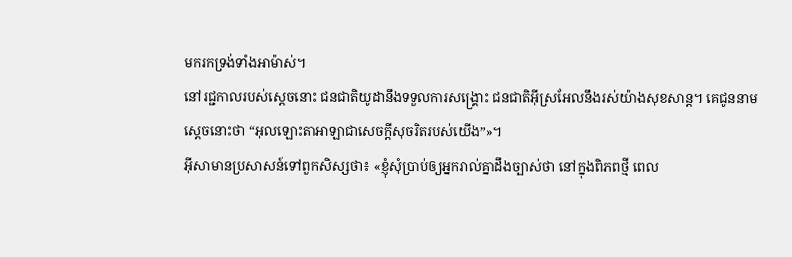មករកទ្រង់ទាំងអាម៉ាស់។
នៅរជ្ជកាលរបស់ស្តេចនោះ ជនជាតិយូដានឹងទទួលការសង្គ្រោះ ជនជាតិអ៊ីស្រអែលនឹងរស់យ៉ាងសុខសាន្ត។ គេជូននាមស្តេចនោះថា “អុលឡោះតាអាឡាជាសេចក្ដីសុចរិតរបស់យើង”»។
អ៊ីសាមានប្រសាសន៍ទៅពួកសិស្សថា៖ «ខ្ញុំសុំប្រាប់ឲ្យអ្នករាល់គ្នាដឹងច្បាស់ថា នៅក្នុងពិភពថ្មី ពេល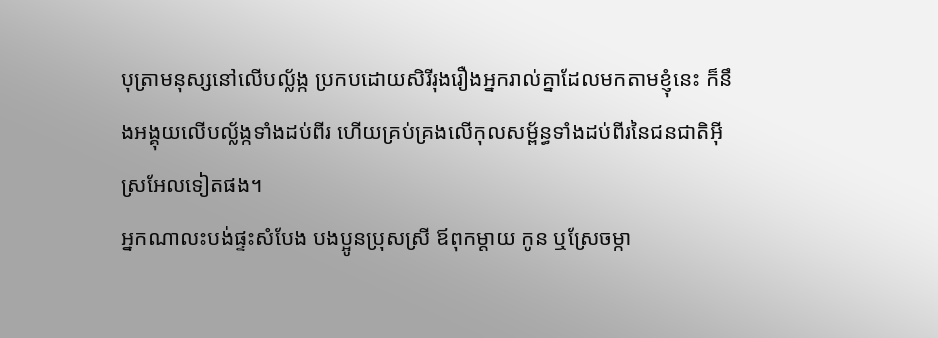បុត្រាមនុស្សនៅលើបល្ល័ង្ក ប្រកបដោយសិរីរុងរឿងអ្នករាល់គ្នាដែលមកតាមខ្ញុំនេះ ក៏នឹងអង្គុយលើបល្ល័ង្កទាំងដប់ពីរ ហើយគ្រប់គ្រងលើកុលសម្ព័ន្ធទាំងដប់ពីរនៃជនជាតិអ៊ីស្រអែលទៀតផង។
អ្នកណាលះបង់ផ្ទះសំបែង បងប្អូនប្រុសស្រី ឪពុកម្ដាយ កូន ឬស្រែចម្កា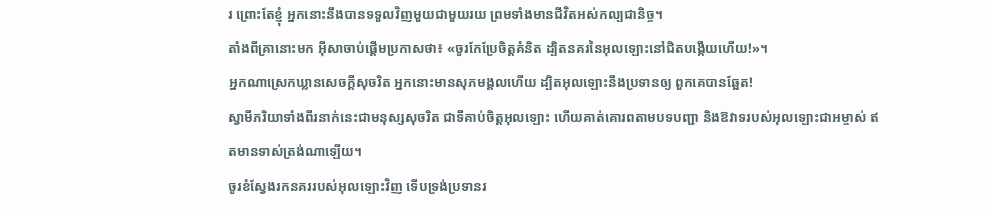រ ព្រោះតែខ្ញុំ អ្នកនោះនឹងបានទទួលវិញមួយជាមួយរយ ព្រមទាំងមានជីវិតអស់កល្បជានិច្ច។
តាំងពីគ្រានោះមក អ៊ីសាចាប់ផ្ដើមប្រកាសថា៖ «ចូរកែប្រែចិត្ដគំនិត ដ្បិតនគរនៃអុលឡោះនៅជិតបង្កើយហើយ!»។
អ្នកណាស្រេកឃ្លានសេចក្ដីសុចរិត អ្នកនោះមានសុភមង្គលហើយ ដ្បិតអុលឡោះនឹងប្រទានឲ្យ ពួកគេបានឆ្អែត!
ស្វាមីភរិយាទាំងពីរនាក់នេះជាមនុស្សសុចរិត ជាទីគាប់ចិត្តអុលឡោះ ហើយគាត់គោរពតាមបទបញ្ជា និងឱវាទរបស់អុលឡោះជាអម្ចាស់ ឥតមានទាស់ត្រង់ណាឡើយ។
ចូរខំស្វែងរកនគររបស់អុលឡោះវិញ ទើបទ្រង់ប្រទានរ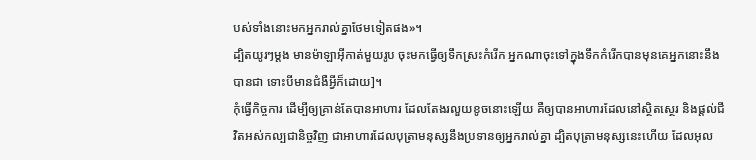បស់ទាំងនោះមកអ្នករាល់គ្នាថែមទៀតផង»។
ដ្បិតយូរៗម្ដង មានម៉ាឡាអ៊ីកាត់មួយរូប ចុះមកធ្វើឲ្យទឹកស្រះកំរើក អ្នកណាចុះទៅក្នុងទឹកកំរើកបានមុនគេអ្នកនោះនឹងបានជា ទោះបីមានជំងឺអ្វីក៏ដោយ]។
កុំធ្វើកិច្ចការ ដើម្បីឲ្យគ្រាន់តែបានអាហារ ដែលតែងរលួយខូចនោះឡើយ គឺឲ្យបានអាហារដែលនៅស្ថិតស្ថេរ និងផ្ដល់ជីវិតអស់កល្បជានិច្ចវិញ ជាអាហារដែលបុត្រាមនុស្សនឹងប្រទានឲ្យអ្នករាល់គ្នា ដ្បិតបុត្រាមនុស្សនេះហើយ ដែលអុល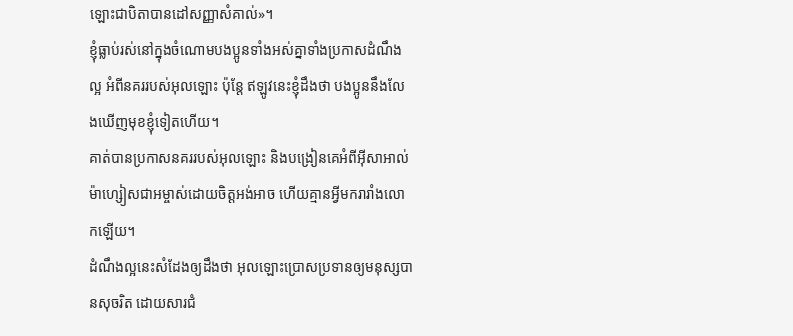ឡោះជាបិតាបានដៅសញ្ញាសំគាល់»។
ខ្ញុំធ្លាប់រស់នៅក្នុងចំណោមបងប្អូនទាំងអស់គ្នាទាំងប្រកាសដំណឹងល្អ អំពីនគររបស់អុលឡោះ ប៉ុន្ដែ ឥឡូវនេះខ្ញុំដឹងថា បងប្អូននឹងលែងឃើញមុខខ្ញុំទៀតហើយ។
គាត់បានប្រកាសនគររបស់អុលឡោះ និងបង្រៀនគេអំពីអ៊ីសាអាល់ម៉ាហ្សៀសជាអម្ចាស់ដោយចិត្ដអង់អាច ហើយគ្មានអ្វីមករារាំងលោកឡើយ។
ដំណឹងល្អនេះសំដែងឲ្យដឹងថា អុលឡោះប្រោសប្រទានឲ្យមនុស្សបានសុចរិត ដោយសារជំ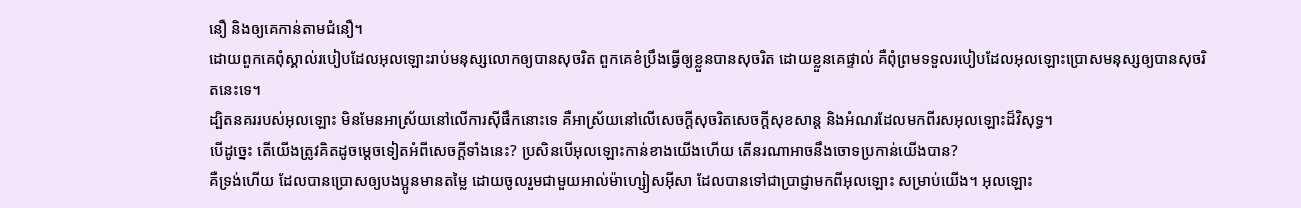នឿ និងឲ្យគេកាន់តាមជំនឿ។
ដោយពួកគេពុំស្គាល់របៀបដែលអុលឡោះរាប់មនុស្សលោកឲ្យបានសុចរិត ពួកគេខំប្រឹងធ្វើឲ្យខ្លួនបានសុចរិត ដោយខ្លួនគេផ្ទាល់ គឺពុំព្រមទទួលរបៀបដែលអុលឡោះប្រោសមនុស្សឲ្យបានសុចរិតនេះទេ។
ដ្បិតនគររបស់អុលឡោះ មិនមែនអាស្រ័យនៅលើការស៊ីផឹកនោះទេ គឺអាស្រ័យនៅលើសេចក្ដីសុចរិតសេចក្ដីសុខសាន្ដ និងអំណរដែលមកពីរសអុលឡោះដ៏វិសុទ្ធ។
បើដូច្នេះ តើយើងត្រូវគិតដូចម្ដេចទៀតអំពីសេចក្ដីទាំងនេះ? ប្រសិនបើអុលឡោះកាន់ខាងយើងហើយ តើនរណាអាចនឹងចោទប្រកាន់យើងបាន?
គឺទ្រង់ហើយ ដែលបានប្រោសឲ្យបងប្អូនមានតម្លៃ ដោយចូលរួមជាមួយអាល់ម៉ាហ្សៀសអ៊ីសា ដែលបានទៅជាប្រាជ្ញាមកពីអុលឡោះ សម្រាប់យើង។ អុលឡោះ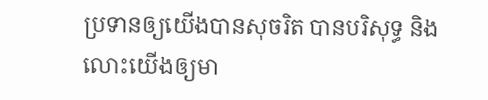ប្រទានឲ្យយើងបានសុចរិត បានបរិសុទ្ធ និងលោះយើងឲ្យមា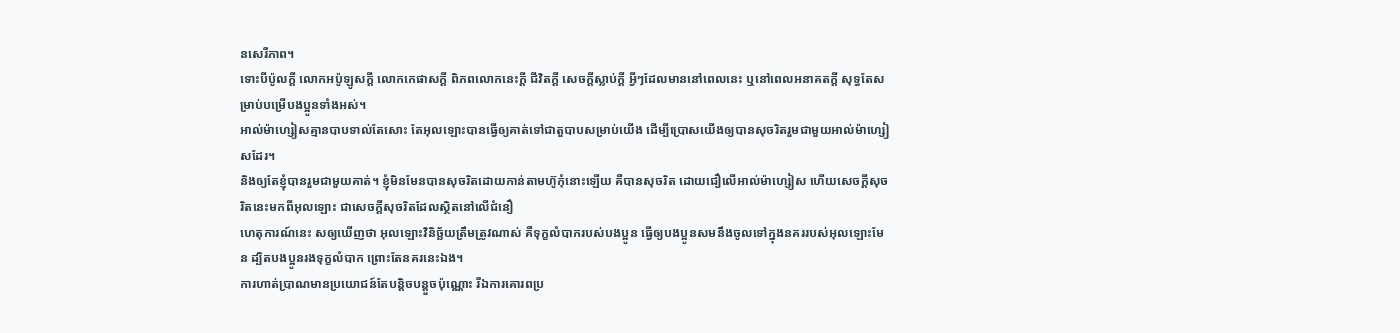នសេរីភាព។
ទោះបីប៉ូលក្ដី លោកអប៉ូឡូសក្ដី លោកកេផាសក្ដី ពិភពលោកនេះក្ដី ជីវិតក្ដី សេចក្ដីស្លាប់ក្ដី អ្វីៗដែលមាននៅពេលនេះ ឬនៅពេលអនាគតក្ដី សុទ្ធតែសម្រាប់បម្រើបងប្អូនទាំងអស់។
អាល់ម៉ាហ្សៀសគ្មានបាបទាល់តែសោះ តែអុលឡោះបានធ្វើឲ្យគាត់ទៅជាតួបាបសម្រាប់យើង ដើម្បីប្រោសយើងឲ្យបានសុចរិតរួមជាមួយអាល់ម៉ាហ្សៀសដែរ។
និងឲ្យតែខ្ញុំបានរួមជាមួយគាត់។ ខ្ញុំមិនមែនបានសុចរិតដោយកាន់តាមហ៊ូកុំនោះឡើយ គឺបានសុចរិត ដោយជឿលើអាល់ម៉ាហ្សៀស ហើយសេចក្ដីសុចរិតនេះមកពីអុលឡោះ ជាសេចក្ដីសុចរិតដែលស្ថិតនៅលើជំនឿ
ហេតុការណ៍នេះ សឲ្យឃើញថា អុលឡោះវិនិច្ឆ័យត្រឹមត្រូវណាស់ គឺទុក្ខលំបាករបស់បងប្អូន ធ្វើឲ្យបងប្អូនសមនឹងចូលទៅក្នុងនគររបស់អុលឡោះមែន ដ្បិតបងប្អូនរងទុក្ខលំបាក ព្រោះតែនគរនេះឯង។
ការហាត់ប្រាណមានប្រយោជន៍តែបន្ដិចបន្ដួចប៉ុណ្ណោះ រីឯការគោរពប្រ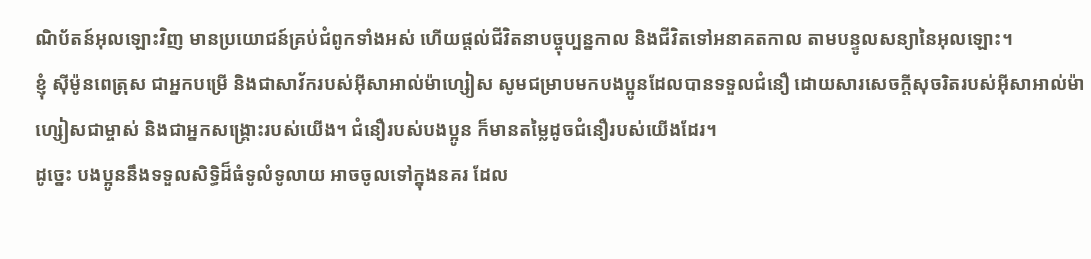ណិប័តន៍អុលឡោះវិញ មានប្រយោជន៍គ្រប់ជំពូកទាំងអស់ ហើយផ្ដល់ជីវិតនាបច្ចុប្បន្នកាល និងជីវិតទៅអនាគតកាល តាមបន្ទូលសន្យានៃអុលឡោះ។
ខ្ញុំ ស៊ីម៉ូនពេត្រុស ជាអ្នកបម្រើ និងជាសាវ័ករបស់អ៊ីសាអាល់ម៉ាហ្សៀស សូមជម្រាបមកបងប្អូនដែលបានទទួលជំនឿ ដោយសារសេចក្ដីសុចរិតរបស់អ៊ីសាអាល់ម៉ាហ្សៀសជាម្ចាស់ និងជាអ្នកសង្គ្រោះរបស់យើង។ ជំនឿរបស់បងប្អូន ក៏មានតម្លៃដូចជំនឿរបស់យើងដែរ។
ដូច្នេះ បងប្អូននឹងទទួលសិទ្ធិដ៏ធំទូលំទូលាយ អាចចូលទៅក្នុងនគរ ដែល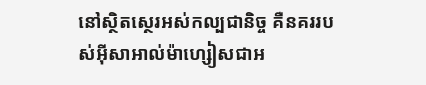នៅស្ថិតស្ថេរអស់កល្បជានិច្ច គឺនគររបស់អ៊ីសាអាល់ម៉ាហ្សៀសជាអ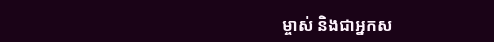ម្ចាស់ និងជាអ្នកស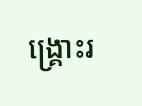ង្គ្រោះរ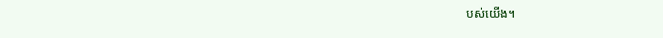បស់យើង។